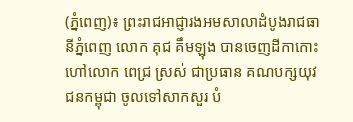(ភ្នំពេញ)៖ ព្រះរាជអាជ្ញារងអមសាលាដំបូងរាជធានីភ្នំពេញ លោក គុជ គឹមឡុង បានចេញដីកាកោះហៅលោក ពេជ្រ ស្រស់ ជាប្រធាន គណបក្សយុវជនកម្ពុជា ចូលទៅសាកសួរ បំ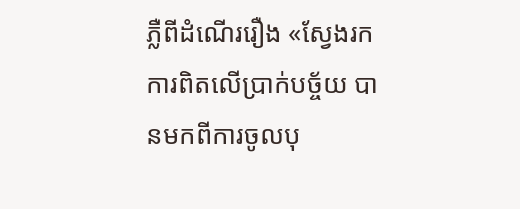ភ្លឺពីដំណើររឿង «ស្វែងរកការពិតលើប្រាក់បច្ច័យ បានមកពីការចូលបុ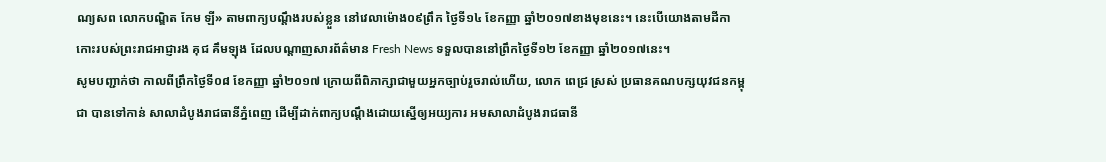ណ្យសព លោកបណ្ឌិត កែម ឡី» តាមពាក្យបណ្ដឹងរបស់ខ្លួន នៅវេលាម៉ោង០៩ព្រឹក ថ្ងៃទី១៤ ខែកញ្ញា ឆ្នាំ២០១៧ខាងមុខនេះ។ នេះបើយោងតាមដីកា កោះរបស់ព្រះរាជអាជ្ញារង គុជ គឹមឡុង ដែលបណ្ដាញសារព័ត៌មាន Fresh News ទទួលបាននៅព្រឹកថ្ងៃទី១២ ខែកញ្ញា ឆ្នាំ២០១៧នេះ។
សូមបញ្ជាក់ថា កាលពីព្រឹកថ្ងៃទី០៨ ខែកញ្ញា ឆ្នាំ២០១៧ ក្រោយពីពិភាក្សាជាមួយអ្នកច្បាប់រួចរាល់ហើយ, លោក ពេជ្រ ស្រស់ ប្រធានគណបក្សយុវជនកម្ពុជា បានទៅកាន់ សាលាដំបូងរាជធានីភ្នំពេញ ដើម្បីដាក់ពាក្យបណ្តឹងដោយស្នើឲ្យអយ្យការ អមសាលាដំបូងរាជធានី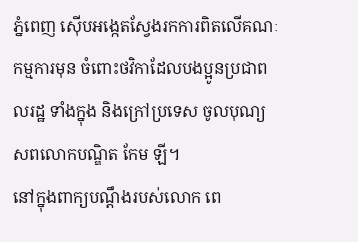ភ្នំពេញ ស៊ើបអង្កេតស្វែងរកការពិតលើគណៈកម្មការមុន ចំពោះថវិកាដែលបងប្អូនប្រជាពលរដ្ឋ ទាំងក្នុង និងក្រៅប្រទេស ចូលបុណ្យសពលោកបណ្ឌិត កែម ឡី។
នៅក្នុងពាក្យបណ្ដឹងរបស់លោក ពេ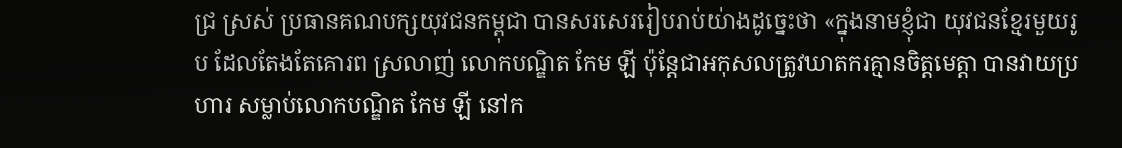ជ្រ ស្រស់ ប្រធានគណបក្សយុវជនកម្ពុជា បានសរសេររៀបរាប់យ់ាងដូចេ្នះថា «ក្នុងនាមខ្ញុំជា យុវជនខ្មែរមួយរូប ដែលតែងតែគោរព ស្រលាញ់ លោកបណ្ឌិត កែម ឡី ប៉ុន្តែជាអកុសលត្រូវឃាតករគ្មានចិត្តមេត្តា បានវាយប្រហារ សម្លាប់លោកបណ្ឌិត កែម ឡី នៅក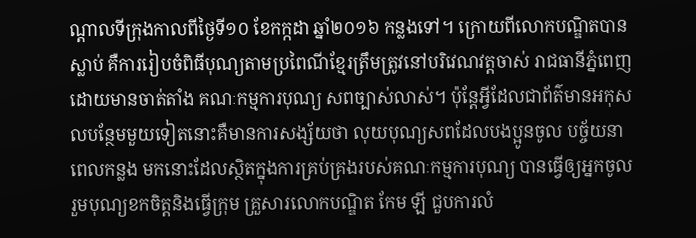ណ្តាលទីក្រុងកាលពីថ្ងៃទី១០ ខែកក្កដា ឆ្នាំ២០១៦ កន្លងទៅ។ ក្រោយពីលោកបណ្ឌិតបានស្លាប់ គឺការរៀបចំពិធីបុណ្យតាមប្រពៃណីខ្មែរត្រឹមត្រូវនៅបរិវេណវត្តចាស់ រាជធានីភ្នំពេញ ដោយមានចាត់តាំង គណៈកម្មការបុណ្យ សពច្បាស់លាស់។ ប៉ុន្តែអ្វីដែលជាព័ត៌មានអកុសលបន្ថែមមួយទៀតនោះគឺមានការសង្ស័យថា លុយបុណ្យសពដែលបងប្អូនចូល បច្ច័យនាពេលកន្លង មកនោះដែលស្ថិតក្នុងការគ្រប់គ្រងរបស់គណៈកម្មការបុណ្យ បានធ្វើឲ្យអ្នកចូលរួមបុណ្យខកចិត្តនិងធ្វើក្រុម គ្រួសារលោកបណ្ឌិត កែម ឡី ជួបការលំ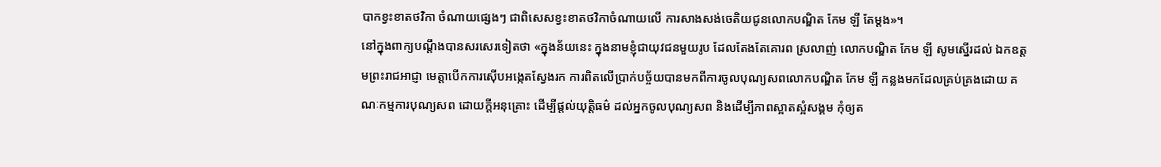បាកខ្វះខាតថវិកា ចំណាយផ្សេងៗ ជាពិសេសខ្វះខាតថវិកាចំណាយលើ ការសាងសង់ចេតិយជូនលោកបណ្ឌិត កែម ឡី តែម្តង»។
នៅក្នុងពាក្យបណ្ដឹងបានសរសេរទៀតថា «ក្នុងន័យនេះ ក្នុងនាមខ្ញុំជាយុវជនមួយរូប ដែលតែងតែគោរព ស្រលាញ់ លោកបណ្ឌិត កែម ឡី សូមស្នើរដល់ ឯកឧត្តមព្រះរាជអាជ្ញា មេត្តាបើកការស៊ើបអង្កេតស្វែងរក ការពិតលើប្រាក់បច្ច័យបានមកពីការចូលបុណ្យសពលោកបណ្ឌិត កែម ឡី កន្លងមកដែលគ្រប់គ្រងដោយ គណៈកម្មការបុណ្យសព ដោយក្តីអនុគ្រោះ ដើម្បីផ្តល់យុត្តិធម៌ ដល់អ្នកចូលបុណ្យសព និងដើម្បីភាពស្អាតស្អំសង្គម កុំឲ្យត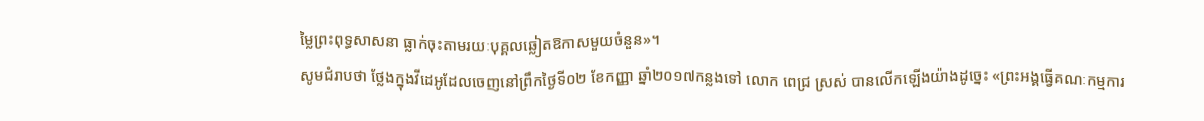ម្លៃព្រះពុទ្ធសាសនា ធ្លាក់ចុះតាមរយៈបុគ្គលឆ្លៀតឱកាសមួយចំនួន»។
សូមជំរាបថា ថ្លែងក្នុងវីដេអូដែលចេញនៅព្រឹកថ្ងៃទី០២ ខែកញ្ញា ឆ្នាំ២០១៧កន្លងទៅ លោក ពេជ្រ ស្រស់ បានលើកឡើងយ៉ាងដូច្នេះ «ព្រះអង្គធ្វើគណៈកម្មការ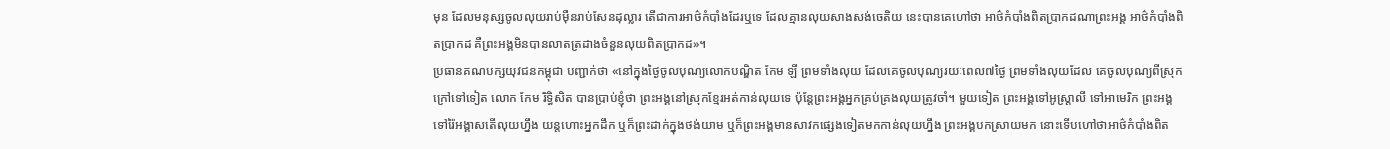មុន ដែលមនុស្សចូលលុយរាប់ម៉ឺនរាប់សែនដុល្លារ តើជាការអាថ៌កំបាំងដែរឬទេ ដែលគ្មានលុយសាងសង់ចេតិយ នេះបានគេហៅថា អាថ៌កំបាំងពិតប្រាកដណាព្រះអង្គ អាថ៌កំបាំងពិតប្រាកដ គឺព្រះអង្គមិនបានលាតត្រដាងចំនួនលុយពិតប្រាកដ»។
ប្រធានគណបក្សយុវជនកម្ពុជា បញ្ជាក់ថា «នៅក្នុងថ្ងៃចូលបុណ្យលោកបណ្ឌិត កែម ឡី ព្រមទាំងលុយ ដែលគេចូលបុណ្យរយៈពេល៧ថ្ងៃ ព្រមទាំងលុយដែល គេចូលបុណ្យពីស្រុកក្រៅទៅទៀត លោក កែម រិទ្ធិសិត បានប្រាប់ខ្ញុំថា ព្រះអង្គនៅស្រុកខ្មែរអត់កាន់លុយទេ ប៉ុន្ដែព្រះអង្គអ្នកគ្រប់គ្រងលុយត្រូវចាំ។ មួយទៀត ព្រះអង្គទៅអូស្ដា្រលី ទៅអាមេរិក ព្រះអង្គទៅរ៉ៃអង្គាសតើលុយហ្នឹង យន្ដហោះអ្នកដឹក ឬក៏ព្រះដាក់ក្នុងថង់យាម ឬក៏ព្រះអង្គមានសាវកផ្សេងទៀតមកកាន់លុយហ្នឹង ព្រះអង្គបកស្រាយមក នោះទើបហៅថាអាថ៌កំបាំងពិត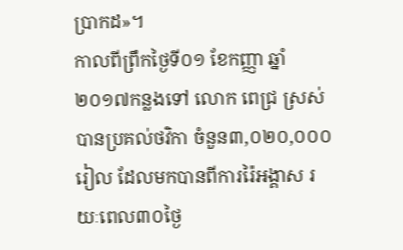ប្រាកដ»។
កាលពីព្រឹកថ្ងៃទី០១ ខែកញ្ញា ឆ្នាំ២០១៧កន្លងទៅ លោក ពេជ្រ ស្រស់ បានប្រគល់ថវិកា ចំនួន៣,០២០,០០០រៀល ដែលមកបានពីការរ៉ៃអង្គាស រយៈពេល៣០ថ្ងៃ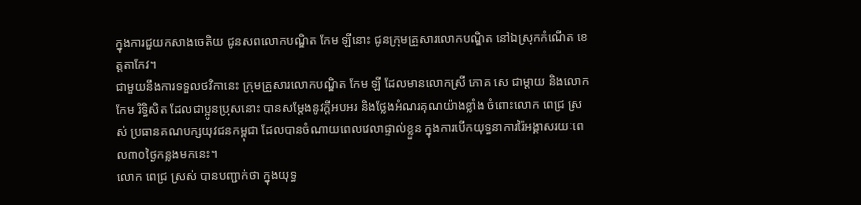ក្នុងការជួយកសាងចេតិយ ជូនសពលោកបណ្ឌិត កែម ឡីនោះ ជូនក្រុមគ្រួសារលោកបណ្ឌិត នៅឯស្រុកកំណើត ខេត្តតាកែវ។
ជាមួយនឹងការទទួលថវិកានេះ ក្រុមគ្រួសារលោកបណ្ឌិត កែម ឡី ដែលមានលោកស្រី ភោគ សេ ជាម្ដាយ និងលោក កែម រិទ្ធិសិត ដែលជាប្អូនប្រុសនោះ បានសម្ដែងនូវក្ដីអបអរ និងថ្លែងអំណរគុណយ៉ាងខ្លាំង ចំពោះលោក ពេជ្រ ស្រស់ ប្រធានគណបក្សយុវជនកម្ពុជា ដែលបានចំណាយពេលវេលាផ្ទាល់ខ្លួន ក្នុងការបើកយុទ្ធនាការរ៉ៃអង្គាសរយៈពេល៣០ថ្ងៃកន្លងមកនេះ។
លោក ពេជ្រ ស្រស់ បានបញ្ជាក់ថា ក្នុងយុទ្ធ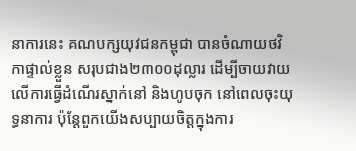នាការនេះ គណបក្សយុវជនកម្ពុជា បានចំណាយថវិកាផ្ទាល់ខ្លួន សរុបជាង២៣០០ដុល្លារ ដើម្បីចាយវាយលើការធ្វើដំណើរស្នាក់នៅ និងហូបចុក នៅពេលចុះយុទ្ធនាការ ប៉ុន្ដែពួកយើងសប្បាយចិត្តក្នុងការ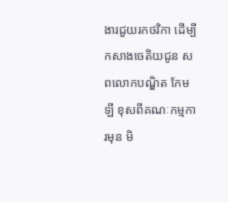ងារជួយរកថវិកា ដើម្បីកសាងចេតិយជូន សពលោកបណ្ឌិត កែម ឡី ខុសពីគណៈកម្មការមុន មិ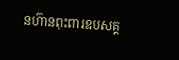នហ៊ានពុះពារឧបសគ្គ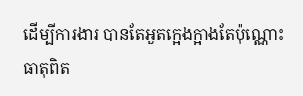ដើម្បីការងារ បានតែអួតក្អេងក្អាងតែប៉ុណ្ណោះ ធាតុពិត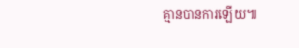គ្មានបានការឡើយ៕